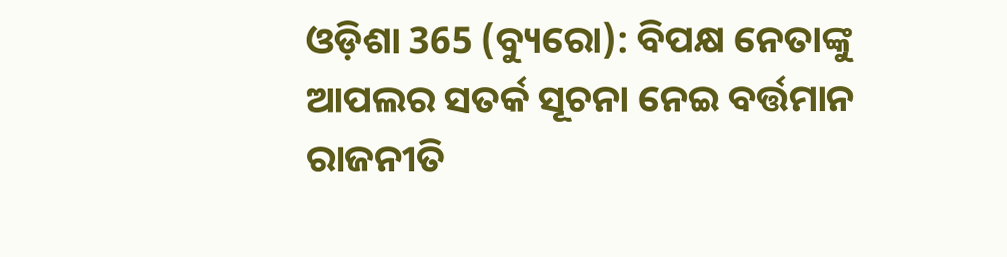ଓଡ଼ିଶା 365 (ବ୍ୟୁରୋ): ବିପକ୍ଷ ନେତାଙ୍କୁ ଆପଲର ସତର୍କ ସୂଚନା ନେଇ ବର୍ତ୍ତମାନ ରାଜନୀତି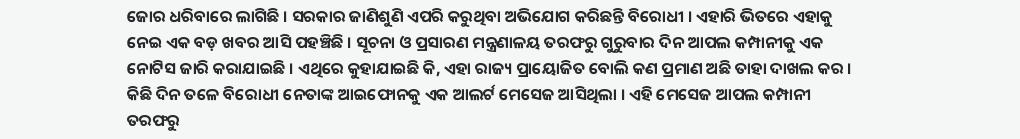ଜୋର ଧରିବାରେ ଲାଗିଛି । ସରକାର ଜାଣିଶୁଣି ଏପରି କରୁଥିବା ଅଭିଯୋଗ କରିଛନ୍ତି ବିରୋଧୀ । ଏହାରି ଭିତରେ ଏହାକୁ ନେଇ ଏକ ବଡ଼ ଖବର ଆସି ପହଞ୍ଚିଛି । ସୂଚନା ଓ ପ୍ରସାରଣ ମନ୍ତ୍ରଣାଳୟ ତରଫରୁ ଗୁରୁବାର ଦିନ ଆପଲ କମ୍ପାନୀକୁ ଏକ ନୋଟିସ ଜାରି କରାଯାଇଛି । ଏଥିରେ କୁହାଯାଇଛି କି, ଏହା ରାଜ୍ୟ ପ୍ରାୟୋଜିତ ବୋଲି କଣ ପ୍ରମାଣ ଅଛି ତାହା ଦାଖଲ କର ।
କିଛି ଦିନ ତଳେ ବିରୋଧୀ ନେତାଙ୍କ ଆଇଫୋନକୁ ଏକ ଆଲର୍ଟ ମେସେଜ ଆସିଥିଲା । ଏହି ମେସେଜ ଆପଲ କମ୍ପାନୀ ତରଫରୁ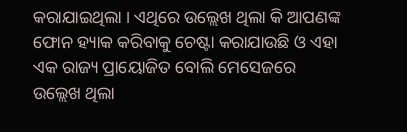କରାଯାଇଥିଲା । ଏଥିରେ ଉଲ୍ଲେଖ ଥିଲା କି ଆପଣଙ୍କ ଫୋନ ହ୍ୟାକ କରିବାକୁ ଚେଷ୍ଟା କରାଯାଉଛି ଓ ଏହା ଏକ ରାଜ୍ୟ ପ୍ରାୟୋଜିତ ବୋଲି ମେସେଜରେ ଉଲ୍ଲେଖ ଥିଲା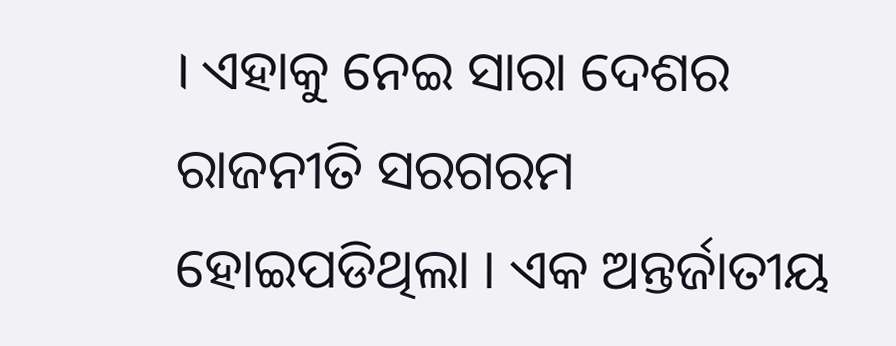। ଏହାକୁ ନେଇ ସାରା ଦେଶର ରାଜନୀତି ସରଗରମ ହୋଇପଡିଥିଲା । ଏକ ଅନ୍ତର୍ଜାତୀୟ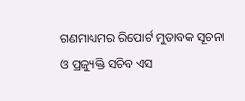ଗଣମାଧ୍ୟମର ରିପୋର୍ଟ ମୁତାବକ ସୂଚନା ଓ ପ୍ରଜ୍ୟୁକ୍ତି ସଚିବ ଏସ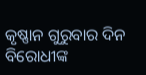କୃଷ୍ଣାନ ଗୁରୁବାର ଦିନ ବିରୋଧୀଙ୍କ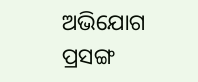ଅଭିଯୋଗ ପ୍ରସଙ୍ଗ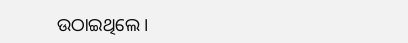ଉଠାଇଥିଲେ ।